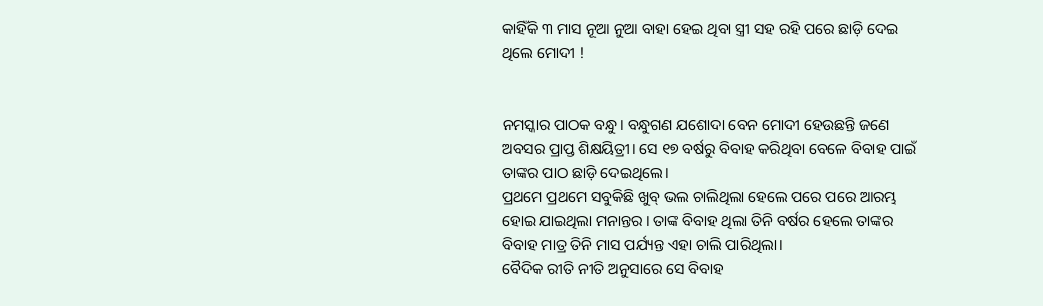କାହିଁକି ୩ ମାସ ନୂଆ ନୁଆ ବାହା ହେଇ ଥିବା ସ୍ତ୍ରୀ ସହ ରହି ପରେ ଛାଡ଼ି ଦେଇ ଥିଲେ ମୋଦୀ !


ନମସ୍କାର ପାଠକ ବନ୍ଧୁ। ବନ୍ଧୁଗଣ ଯଶୋଦା ବେନ ମୋଦୀ ହେଉଛନ୍ତି ଜଣେ ଅବସର ପ୍ରାପ୍ତ ଶିକ୍ଷୟିତ୍ରୀ। ସେ ୧୭ ବର୍ଷରୁ ବିବାହ କରିଥିବା ବେଳେ ବିବାହ ପାଇଁ ତାଙ୍କର ପାଠ ଛାଡ଼ି ଦେଇଥିଲେ।
ପ୍ରଥମେ ପ୍ରଥମେ ସବୁକିଛି ଖୁବ୍ ଭଲ ଚାଲିଥିଲା ହେଲେ ପରେ ପରେ ଆରମ୍ଭ ହୋଇ ଯାଇଥିଲା ମନାନ୍ତର । ତାଙ୍କ ବିବାହ ଥିଲା ତିନି ବର୍ଷର ହେଲେ ତାଙ୍କର ବିବାହ ମାତ୍ର ତିନି ମାସ ପର୍ଯ୍ୟନ୍ତ ଏହା ଚାଲି ପାରିଥିଲା।
ବୈଦିକ ରୀତି ନୀତି ଅନୁସାରେ ସେ ବିବାହ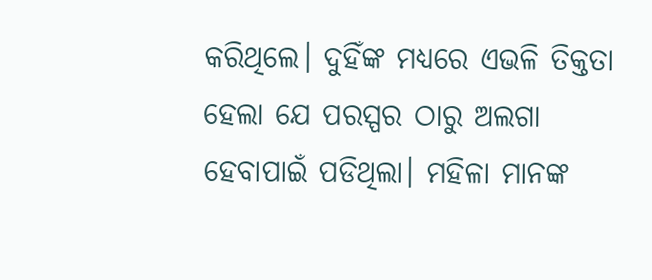କରିଥିଲେ। ଦୁହିଁଙ୍କ ମଧ୍ୟରେ ଏଭଳି ତିକ୍ତତା ହେଲା ଯେ ପରସ୍ପର ଠାରୁ ଅଲଗା ହେବାପାଇଁ ପଡିଥିଲା। ମହିଳା ମାନଙ୍କ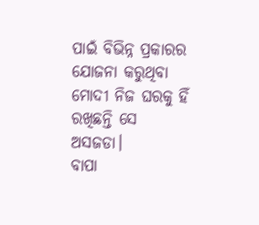ପାଇଁ ବିଭିନ୍ନ ପ୍ରକାରର ଯୋଜନା କରୁଥିବା ମୋଦୀ ନିଜ ଘରକୁ ହିଁ ରଖିଛନ୍ତି ସେ ଅସଜଡା।
ବାପା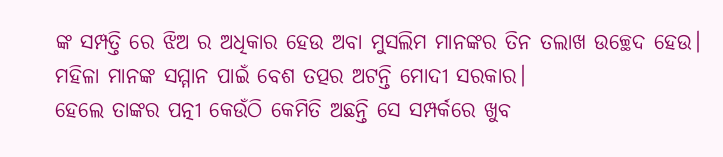ଙ୍କ ସମ୍ପତ୍ତି ରେ ଝିଅ ର ଅଧିକାର ହେଉ ଅବା ମୁସଲିମ ମାନଙ୍କର ତିନ ତଲାଖ ଉଚ୍ଛେଦ ହେଉ। ମହିଳା ମାନଙ୍କ ସମ୍ମାନ ପାଇଁ ବେଶ ତତ୍ପର ଅଟନ୍ତି ମୋଦୀ ସରକାର।
ହେଲେ ତାଙ୍କର ପତ୍ନୀ କେଉଁଠି କେମିତି ଅଛନ୍ତି ସେ ସମ୍ପର୍କରେ ଖୁବ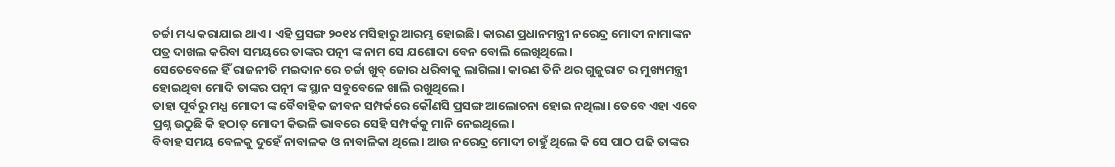ଚର୍ଚ୍ଚା ମଧ୍ୟ କରାଯାଇ ଥାଏ। ଏହି ପ୍ରସଙ୍ଗ ୨୦୧୪ ମସିହାରୁ ଆରମ୍ଭ ହୋଇଛି। କାରଣ ପ୍ରଧାନମନ୍ତ୍ରୀ ନରେନ୍ଦ୍ର ମୋଦୀ ନାମାଙ୍କନ ପତ୍ର ଦାଖଲ କରିବା ସମୟରେ ତାଙ୍କର ପତ୍ନୀ ଙ୍କ ନାମ ସେ ଯଶୋଦା ବେନ ବୋଲି ଲେଖିଥିଲେ।
ସେତେବେଳେ ହିଁ ରାଜନୀତି ମଇଦାନ ରେ ଚର୍ଚ୍ଚା ଖୁବ୍ ଜୋର ଧରିବାକୁ ଲାଗିଲା। କାରଣ ତିନି ଥର ଗୁଜୁରାଟ ର ମୁଖ୍ୟମନ୍ତ୍ରୀ ହୋଇଥିବା ମୋଦି ତାଙ୍କର ପତ୍ନୀ ଙ୍କ ସ୍ଥାନ ସବୁବେଳେ ଖାଲି ରଖୁଥିଲେ।
ତାହା ପୂର୍ବରୁ ମଧ୍ଯ ମୋଦୀ ଙ୍କ ବୈବାହିକ ଜୀବନ ସମ୍ପର୍କରେ କୌଣସି ପ୍ରସଙ୍ଗ ଆଲୋଚନା ହୋଇ ନଥିଲା। ତେବେ ଏହା ଏବେ ପ୍ରଶ୍ନ ଉଠୁଛି କି ହଠାତ୍ ମୋଦୀ କିଭଳି ଭାବରେ ସେହି ସମ୍ପର୍କକୁ ମାନି ନେଇଥିଲେ।
ବିବାହ ସମୟ ବେଳକୁ ଦୁହେଁ ନାବାଳକ ଓ ନାବାଳିକା ଥିଲେ। ଆଉ ନରେନ୍ଦ୍ର ମୋଦୀ ଚାହୁଁ ଥିଲେ କି ସେ ପାଠ ପଢି ତାଙ୍କର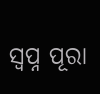ସ୍ବପ୍ନ ପୂରା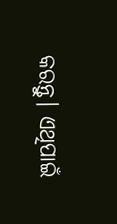କରନ୍ତୁ। ଏଥିପାଇଁ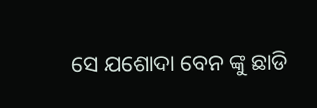ସେ ଯଶୋଦା ବେନ ଙ୍କୁ ଛାଡି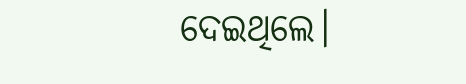ଦେଇଥିଲେ।